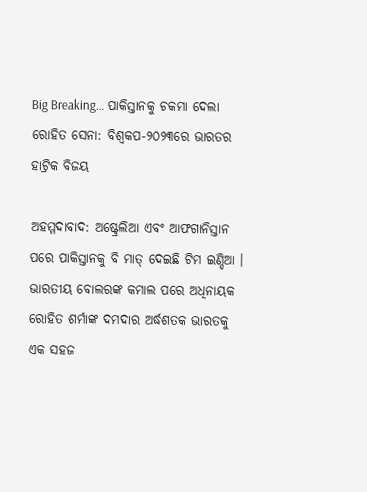Big Breaking… ପାକିସ୍ତାନକୁ ଚକମା ଦେଲା ରୋହିତ ସେନା: ବିଶ୍ୱକପ-୨୦୨୩ରେ ଭାରତର ହାଟ୍ରିକ ବିଜୟ

ଅହମ୍ମଦାବାଦ: ଅଷ୍ଟ୍ରେଲିଆ ଏବଂ ଆଫଗାନିସ୍ତାନ ପରେ ପାକିସ୍ତାନକୁ ବି ମାତ୍ ଦେଇଛି ଟିମ ଇଣ୍ଡିଆ । ଭାରତୀୟ ବୋଲରଙ୍କ କମାଲ ପରେ ଅଧିନାୟକ ରୋହିତ ଶର୍ମାଙ୍କ ଦମଦାର ଅର୍ଦ୍ଧଶତକ ଭାରତକୁ ଏକ ସହଜ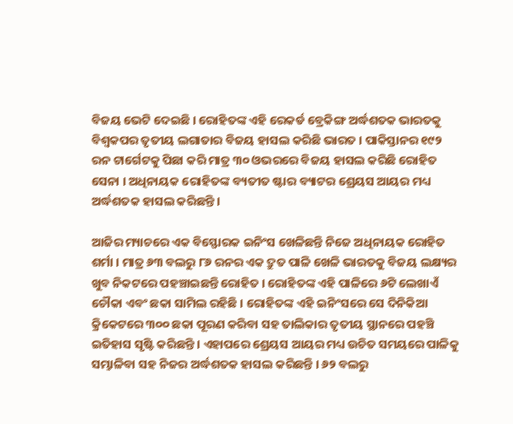ବିଜୟ ଭେଟି ଦେଇଛି । ରୋହିତଙ୍କ ଏହି ରେକର୍ଡ ବ୍ରେକିଙ୍ଗ ଅର୍ଦ୍ଧଶତକ ଭାରତକୁ ବିଶ୍ୱକପର ତୃତୀୟ ଲଗାତାର ବିଜୟ ହାସଲ କରିଛି ଭାରତ । ପାକିସ୍ତାନର ୧୯୨ ରନ ଟାର୍ଗେଟକୁ ପିଛା କରି ମାତ୍ର ୩୦ ଓଭରରେ ବିଜୟ ହାସଲ କରିଛି ରୋହିତ ସେନା । ଅଧିନାୟକ ରୋହିତଙ୍କ ବ୍ୟତୀତ ଷ୍ଟାର ବ୍ୟାଟର ଶ୍ରେୟସ ଆୟର ମଧ୍ୟ ଅର୍ଦ୍ଧଶତକ ହାସଲ କରିଛନ୍ତି ।

ଆଜିର ମ୍ୟାଚରେ ଏକ ବିସ୍ଫୋରକ ଇନିଂସ ଖେଳିଛନ୍ତି ନିଜେ ଅଧିନାୟକ ରୋହିତ ଶର୍ମା । ମାତ୍ର ୬୩ ବଲରୁ ୮୬ ରନର ଏକ ଦ୍ରୁତ ପାଳି ଖେଳି ଭାରତକୁ ବିଜୟ ଲକ୍ଷ୍ୟର ଖୁବ ନିକଟରେ ପହଞ୍ଚାଇଛନ୍ତି ରୋହିତ । ରୋହିତଙ୍କ ଏହି ପାଳିରେ ୬ଟି ଲେଖାଏଁ ଚୌକା ଏବଂ ଛକା ସାମିଲ ରହିଛି । ରୋହିତଙ୍କ ଏହି ଇନିଂସରେ ସେ ଦିନିକିଆ କ୍ରିକେଟରେ ୩୦୦ ଛକା ପୂରଣ କରିବା ସହ ତାଲିକାର ତୃତୀୟ ସ୍ଥାନରେ ପହଞ୍ଚି ଇତିହାସ ସୃଷ୍ଟି କରିଛନ୍ତି । ଏହାପରେ ଶ୍ରେୟସ ଆୟର ମଧ୍ୟ ଉଚିତ ସମୟରେ ପାଳିକୁ ସମ୍ଭାଳିବା ସହ ନିଜର ଅର୍ଦ୍ଧଶତକ ହାସଲ କରିଛନ୍ତି । ୬୨ ବଲରୁ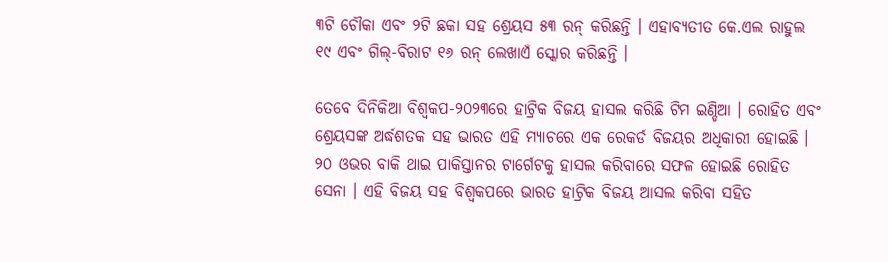୩ଟି ଚୌକା ଏବଂ ୨ଟି ଛକା ସହ ଶ୍ରେୟସ ୫୩ ରନ୍ କରିଛନ୍ତି । ଏହାବ୍ୟତୀତ କେ.ଏଲ ରାହୁଲ ୧୯ ଏବଂ ଗିଲ୍-ବିରାଟ ୧୬ ରନ୍ ଲେଖାଏଁ ସ୍କୋର କରିଛନ୍ତି ।

ତେବେ ଦିନିକିଆ ବିଶ୍ୱକପ-୨୦୨୩ରେ ହାଟ୍ରିକ ବିଜୟ ହାସଲ କରିଛି ଟିମ ଇଣ୍ଡିଆ । ରୋହିତ ଏବଂ ଶ୍ରେୟସଙ୍କ ଅର୍ଦ୍ଧଶତକ ସହ ଭାରତ ଏହି ମ୍ୟାଚରେ ଏକ ରେକର୍ଡ ବିଜୟର ଅଧିକାରୀ ହୋଇଛି । ୨୦ ଓଭର ବାକି ଥାଇ ପାକିସ୍ତାନର ଟାର୍ଗେଟକୁ ହାସଲ କରିବାରେ ସଫଳ ହୋଇଛି ରୋହିତ ସେନା । ଏହି ବିଜୟ ସହ ବିଶ୍ୱକପରେ ଭାରତ ହାଟ୍ରିକ ବିଜୟ ଆସଲ କରିବା ସହିତ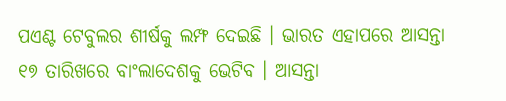ପଏଣ୍ଟ ଟେବୁଲର ଶୀର୍ଷକୁ ଲମ୍ଫ ଦେଇଛି । ଭାରତ ଏହାପରେ ଆସନ୍ତା ୧୭ ତାରିଖରେ ବାଂଲାଦେଶକୁ ଭେଟିବ । ଆସନ୍ତା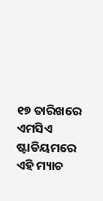୧୭ ତାରିଖରେ ଏମସିଏ ଷ୍ଟାଡିୟମରେ ଏହି ମ୍ୟାଚ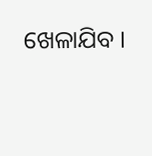ଖେଳାଯିବ ।